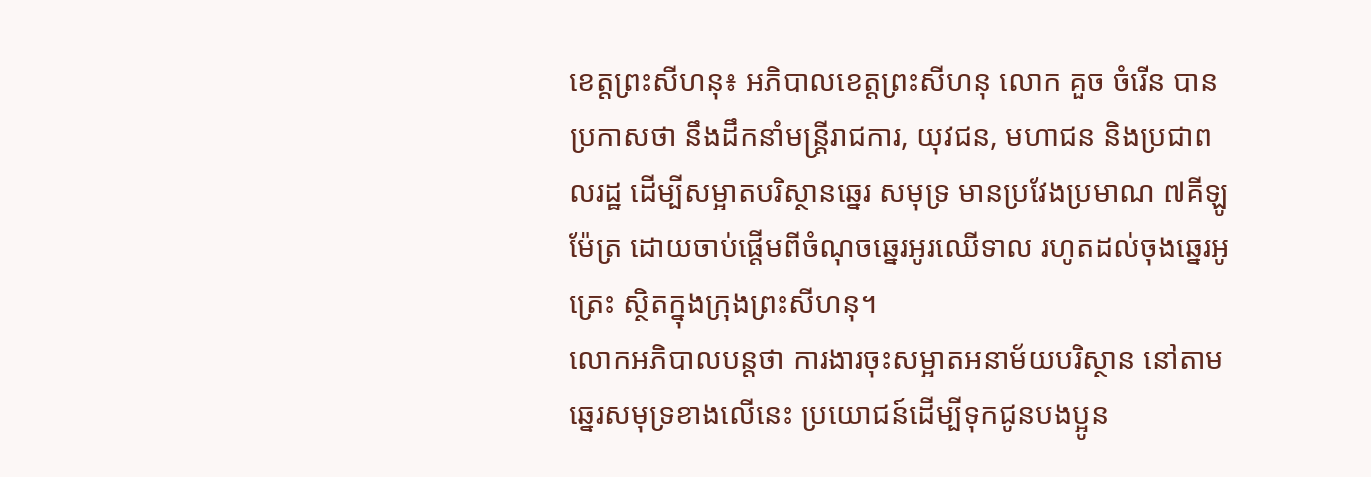ខេត្តព្រះសីហនុ៖ អភិបាលខេត្តព្រះសីហនុ លោក គួច ចំរើន បានប្រកាសថា នឹងដឹកនាំមន្ដ្រីរាជការ, យុវជន, មហាជន និងប្រជាពលរដ្ឋ ដើម្បីសម្អាតបរិស្ថានឆ្នេរ សមុទ្រ មានប្រវែងប្រមាណ ៧គីឡូម៉ែត្រ ដោយចាប់ផ្តើមពីចំណុចឆ្នេរអូរឈើទាល រហូតដល់ចុងឆ្នេរអូត្រេះ ស្ថិតក្នុងក្រុងព្រះសីហនុ។
លោកអភិបាលបន្តថា ការងារចុះសម្អាតអនាម័យបរិស្ថាន នៅតាមឆ្នេរសមុទ្រខាងលើនេះ ប្រយោជន៍ដើម្បីទុកជូនបងប្អូន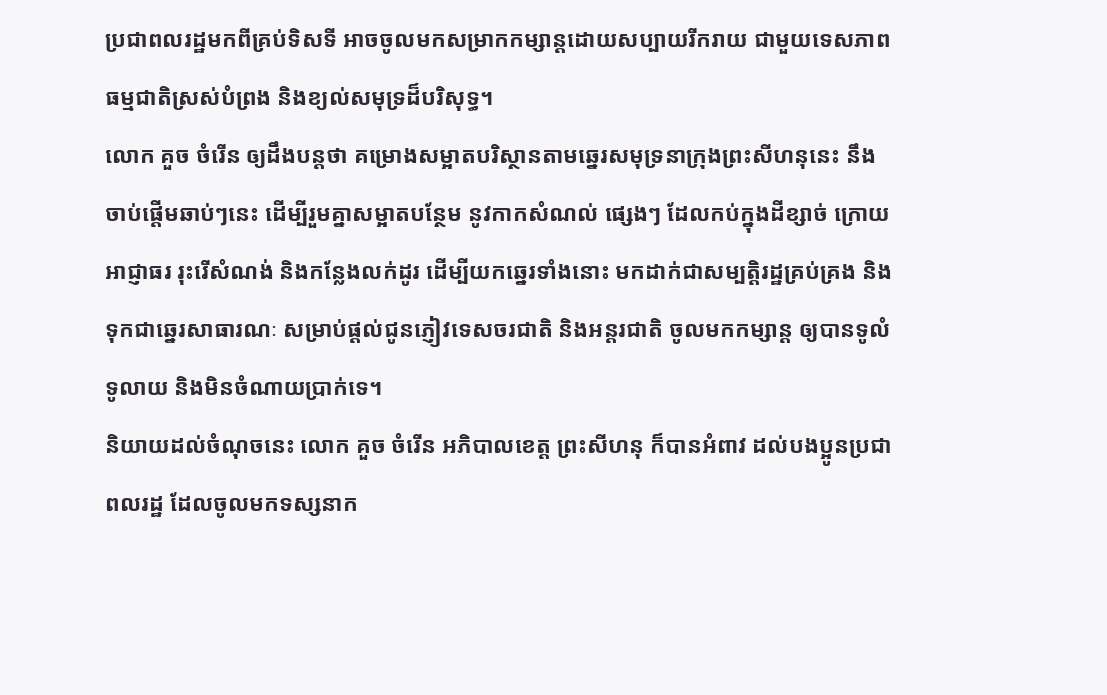ប្រជាពលរដ្ឋមកពីគ្រប់ទិសទី អាចចូលមកសម្រាកកម្សាន្ដដោយសប្បាយរីករាយ ជាមួយទេសភាព ធម្មជាតិស្រស់បំព្រង និងខ្យល់សមុទ្រដ៏បរិសុទ្ធ។
លោក គួច ចំរើន ឲ្យដឹងបន្តថា គម្រោងសម្អាតបរិស្ថានតាមឆ្នេរសមុទ្រនាក្រុងព្រះសីហនុនេះ នឹងចាប់ផ្តើមឆាប់ៗនេះ ដើម្បីរួមគ្នាសម្អាតបន្ថែម នូវកាកសំណល់ ផ្សេងៗ ដែលកប់ក្នុងដីខ្សាច់ ក្រោយអាជ្ញាធរ រុះរើសំណង់ និងកន្លែងលក់ដូរ ដើម្បីយកឆ្នេរទាំងនោះ មកដាក់ជាសម្បត្តិរដ្ឋគ្រប់គ្រង និងទុកជាឆ្នេរសាធារណៈ សម្រាប់ផ្តល់ជូនភ្ញៀវទេសចរជាតិ និងអន្តរជាតិ ចូលមកកម្សាន្ត ឲ្យបានទូលំទូលាយ និងមិនចំណាយប្រាក់ទេ។
និយាយដល់ចំណុចនេះ លោក គួច ចំរើន អភិបាលខេត្ត ព្រះសីហនុ ក៏បានអំពាវ ដល់បងប្អូនប្រជាពលរដ្ឋ ដែលចូលមកទស្សនាក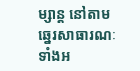ម្សាន្ត នៅតាមឆ្នេរសាធារណៈទាំងអ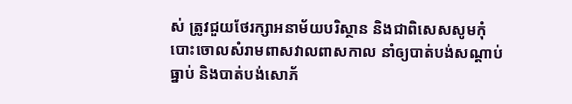ស់ ត្រូវជួយថែរក្សាអនាម័យបរិស្ថាន និងជាពិសេសសូមកុំបោះចោលសំរាមពាសវាលពាសកាល នាំឲ្យបាត់បង់សណ្តាប់ធ្នាប់ និងបាត់បង់សោភ័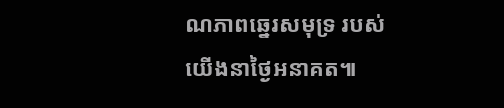ណភាពឆ្នេរសមុទ្រ របស់យើងនាថ្ងៃអនាគត៕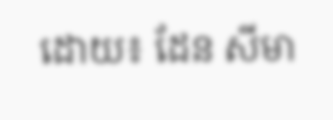ដោយ៖ ដែន សីមា